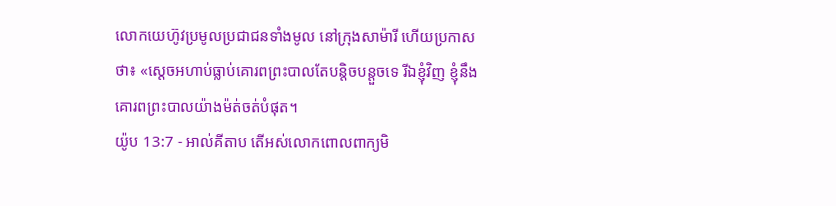លោកយេហ៊ូវប្រមូលប្រជាជនទាំងមូល នៅក្រុងសាម៉ារី ហើយប្រកាសថា៖ «ស្តេចអហាប់ធ្លាប់គោរពព្រះបាលតែបន្តិចបន្តួចទេ រីឯខ្ញុំវិញ ខ្ញុំនឹងគោរពព្រះបាលយ៉ាងម៉ត់ចត់បំផុត។
យ៉ូប 13:7 - អាល់គីតាប តើអស់លោកពោលពាក្យមិ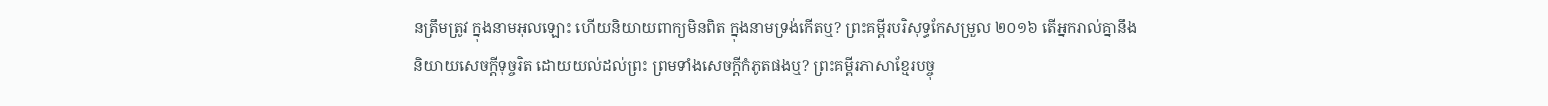នត្រឹមត្រូវ ក្នុងនាមអុលឡោះ ហើយនិយាយពាក្យមិនពិត ក្នុងនាមទ្រង់កើតឬ? ព្រះគម្ពីរបរិសុទ្ធកែសម្រួល ២០១៦ តើអ្នករាល់គ្នានឹងនិយាយសេចក្ដីទុច្ចរិត ដោយយល់ដល់ព្រះ ព្រមទាំងសេចក្ដីកំភូតផងឬ? ព្រះគម្ពីរភាសាខ្មែរបច្ចុ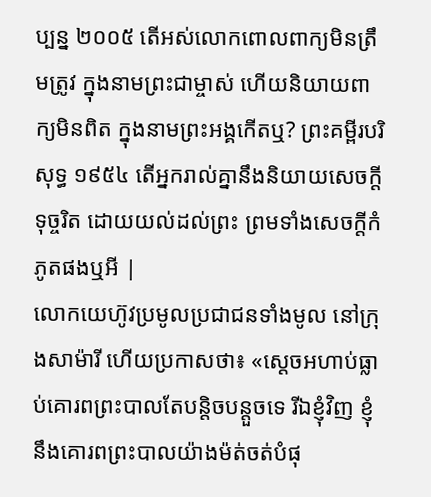ប្បន្ន ២០០៥ តើអស់លោកពោលពាក្យមិនត្រឹមត្រូវ ក្នុងនាមព្រះជាម្ចាស់ ហើយនិយាយពាក្យមិនពិត ក្នុងនាមព្រះអង្គកើតឬ? ព្រះគម្ពីរបរិសុទ្ធ ១៩៥៤ តើអ្នករាល់គ្នានឹងនិយាយសេចក្ដីទុច្ចរិត ដោយយល់ដល់ព្រះ ព្រមទាំងសេចក្ដីកំភូតផងឬអី |
លោកយេហ៊ូវប្រមូលប្រជាជនទាំងមូល នៅក្រុងសាម៉ារី ហើយប្រកាសថា៖ «ស្តេចអហាប់ធ្លាប់គោរពព្រះបាលតែបន្តិចបន្តួចទេ រីឯខ្ញុំវិញ ខ្ញុំនឹងគោរពព្រះបាលយ៉ាងម៉ត់ចត់បំផុ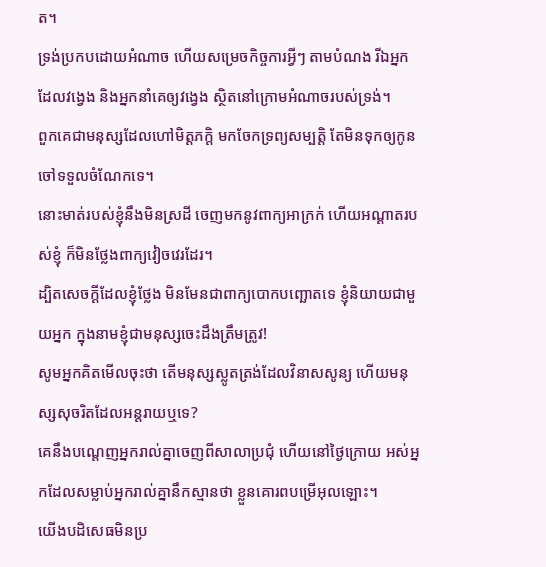ត។
ទ្រង់ប្រកបដោយអំណាច ហើយសម្រេចកិច្ចការអ្វីៗ តាមបំណង រីឯអ្នកដែលវង្វេង និងអ្នកនាំគេឲ្យវង្វេង ស្ថិតនៅក្រោមអំណាចរបស់ទ្រង់។
ពួកគេជាមនុស្សដែលហៅមិត្តភក្ដិ មកចែកទ្រព្យសម្បត្តិ តែមិនទុកឲ្យកូនចៅទទួលចំណែកទេ។
នោះមាត់របស់ខ្ញុំនឹងមិនស្រដី ចេញមកនូវពាក្យអាក្រក់ ហើយអណ្ដាតរបស់ខ្ញុំ ក៏មិនថ្លែងពាក្យវៀចវេរដែរ។
ដ្បិតសេចក្ដីដែលខ្ញុំថ្លែង មិនមែនជាពាក្យបោកបញ្ឆោតទេ ខ្ញុំនិយាយជាមួយអ្នក ក្នុងនាមខ្ញុំជាមនុស្សចេះដឹងត្រឹមត្រូវ!
សូមអ្នកគិតមើលចុះថា តើមនុស្សស្លូតត្រង់ដែលវិនាសសូន្យ ហើយមនុស្សសុចរិតដែលអន្តរាយឬទេ?
គេនឹងបណ្ដេញអ្នករាល់គ្នាចេញពីសាលាប្រជុំ ហើយនៅថ្ងៃក្រោយ អស់អ្នកដែលសម្លាប់អ្នករាល់គ្នានឹកស្មានថា ខ្លួនគោរពបម្រើអុលឡោះ។
យើងបដិសេធមិនប្រ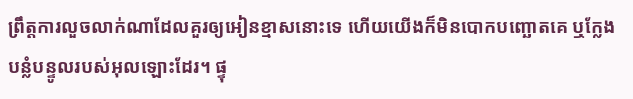ព្រឹត្ដការលួចលាក់ណាដែលគួរឲ្យអៀនខ្មាសនោះទេ ហើយយើងក៏មិនបោកបញ្ឆោតគេ ឬក្លែងបន្លំបន្ទូលរបស់អុលឡោះដែរ។ ផ្ទុ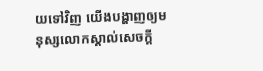យទៅវិញ យើងបង្ហាញឲ្យមនុស្សលោកស្គាល់សេចក្ដី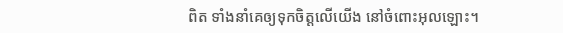ពិត ទាំងនាំគេឲ្យទុកចិត្ដលើយើង នៅចំពោះអុលឡោះ។